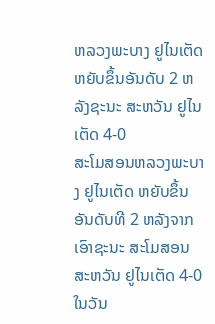ຫລວງພະບາງ ຢູໄນເຕັດ ຫຍັບຂຶ້ນອັນດັບ 2 ຫລັງຊະນະ ສະຫວັນ ຢູໄນເຕັດ 4-0
ສະໂມສອນຫລວງພະບາງ ຢູໄນເຕັດ ຫຍັບຂຶ້ນອັນດັບທີ 2 ຫລັງຈາກເອົາຊະນະ ສະໂມສອນ ສະຫວັນ ຢູໄນເຕັດ 4-0 ໃນວັນ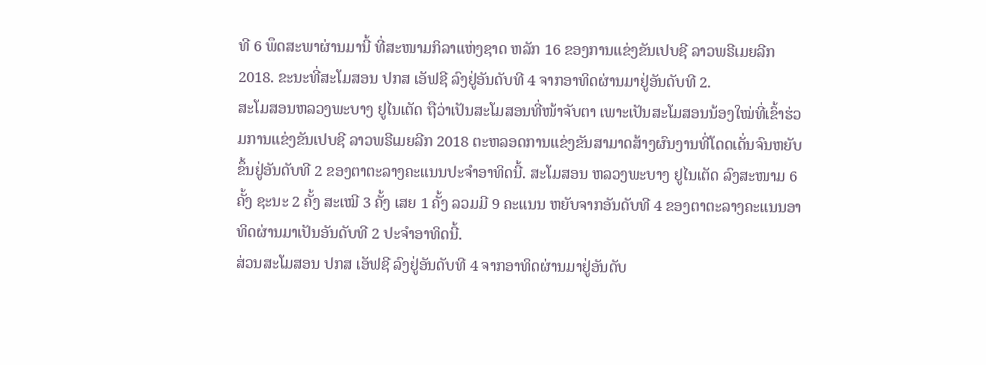ທີ 6 ພຶດສະພາຜ່ານມານີ້ ທີ່ສະໜາມກິລາແຫ່ງຊາດ ຫລັກ 16 ຂອງການແຂ່ງຂັນເປບຊີ ລາວພຣີເມຍລີກ 2018. ຂະນະທີ່ສະໂມສອນ ປກສ ເອັຟຊີ ລົງຢູ່ອັນດັບທີ 4 ຈາກອາທິດຜ່ານມາຢູ່ອັນດັບທີ 2.
ສະໂມສອນຫລວງພະບາງ ຢູໄນເຕັດ ຖືວ່າເປັນສະໂມສອນທີ່ໜ້າຈັບຕາ ເພາະເປັນສະໂມສອນນ້ອງໃໝ່ທີ່ເຂົ້າຮ່ວມການແຂ່ງຂັນເປບຊີ ລາວພຣີເມຍລີກ 2018 ຕະຫລອດການແຂ່ງຂັນສາມາດສ້າງຜົນງານທີ່ໂດດເດັ່ນຈົນຫຍັບຂຶ້ນຢູ່ອັນດັບທີ 2 ຂອງຕາຕະລາງຄະແນນປະຈໍາອາທິດນີ້. ສະໂມສອນ ຫລວງພະບາງ ຢູໄນເຕັດ ລົງສະໜາມ 6 ຄັ້ງ ຊະນະ 2 ຄັ້ງ ສະເໝີ 3 ຄັ້ງ ເສຍ 1 ຄັ້ງ ລວມມີ 9 ຄະແນນ ຫຍັບຈາກອັນດັບທີ 4 ຂອງຕາຕະລາງຄະແນນອາທິດຜ່ານມາເປັນອັນດັບທີ 2 ປະຈໍາອາທິດນີ້.
ສ່ວນສະໂມສອນ ປກສ ເອັຟຊີ ລົງຢູ່ອັນດັບທີ 4 ຈາກອາທິດຜ່ານມາຢູ່ອັນດັບ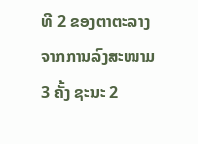ທີ 2 ຂອງຕາຕະລາງ ຈາກການລົງສະໜາມ 3 ຄັ້ງ ຊະນະ 2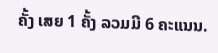ຄັ້ງ ເສຍ 1 ຄັ້ງ ລວມມີ 6 ຄະແນນ.